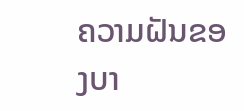ຄວາມຝັນຂອງບາ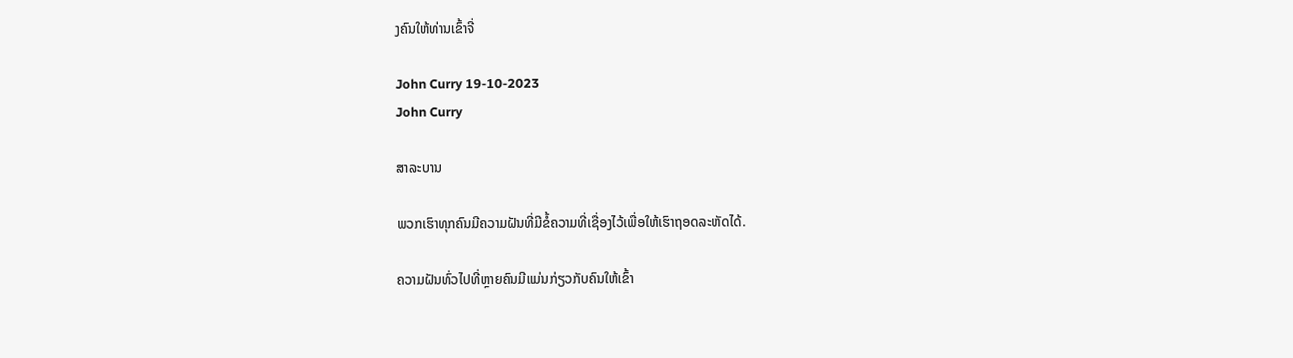ງຄົນໃຫ້ທ່ານເຂົ້າຈີ່

John Curry 19-10-2023
John Curry

ສາລະບານ

ພວກເຮົາທຸກຄົນມີຄວາມຝັນທີ່ມີຂໍ້ຄວາມທີ່ເຊື່ອງໄວ້ເພື່ອໃຫ້ເຮົາຖອດລະຫັດໄດ້.

ຄວາມຝັນທົ່ວໄປທີ່ຫຼາຍຄົນມີແມ່ນກ່ຽວກັບຄົນໃຫ້ເຂົ້າ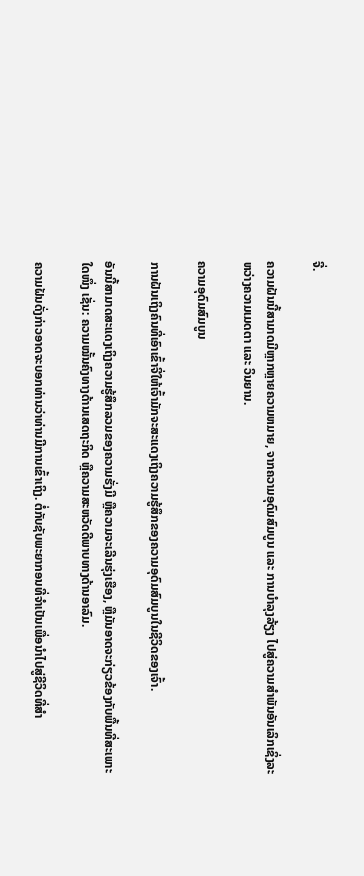ຈີ່.

ຄວາມຝັນນີ້ສາມາດມີຫຼາກຫຼາຍຄວາມຫມາຍ, ຈາກຄວາມອຸດົມສົມບູນ ແລະ ການບຳລຸງລ້ຽງ ໄປສູ່ຄວາມສຳພັນອັນເລິກເຊິ່ງລະຫວ່າງຄວາມເມດຕາ ແລະ ວິນຍານ.

ຄວາມອຸດົມສົມບູນ

ການຝັນເຖິງຄົນທີ່ເອົາເຂົ້າຈີ່ໃຫ້ເຈົ້າມັກຈະສະແດງເຖິງຄວາມຮູ້ສຶກຂອງຄວາມອຸດົມສົມບູນໃນຊີວິດຂອງເຈົ້າ.

ອັນນີ້ສາມາດສະແດງເຖິງຄວາມຮູ້ສຶກລວມຂອງຄວາມຮັ່ງມີ ຫຼືຄວາມຈະເລີນຮຸ່ງເຮືອງ, ຫຼືມັນອາດຈະກ່ຽວຂ້ອງກັບພື້ນທີ່ສະເພາະໃດໜຶ່ງ ເຊັ່ນ: ຄວາມໝັ້ນຄົງທາງດ້ານເສດຖະກິດ ຫຼືຄວາມສະຫວັດດີພາບທາງດ້ານອາລົມ.

ຄວາມຝັນດັ່ງກ່າວອາດຈະບອກທ່ານວ່າທ່ານມີການເຂົ້າເຖິງ. ຕໍ່ກັບຊັບພະຍາກອນທີ່ຈໍາເປັນເພື່ອນໍາໄປສູ່ຊີວິດທີ່ສໍາ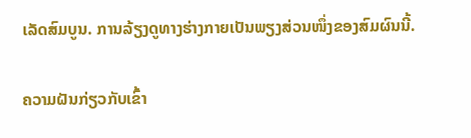ເລັດສົມບູນ. ການລ້ຽງດູທາງຮ່າງກາຍເປັນພຽງສ່ວນໜຶ່ງຂອງສົມຜົນນີ້.

ຄວາມຝັນກ່ຽວກັບເຂົ້າ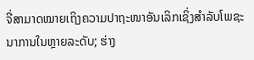ຈີ່ສາມາດໝາຍເຖິງຄວາມປາຖະໜາອັນເລິກເຊິ່ງສຳລັບໂພຊະນາການໃນຫຼາຍລະດັບ; ຮ່າງ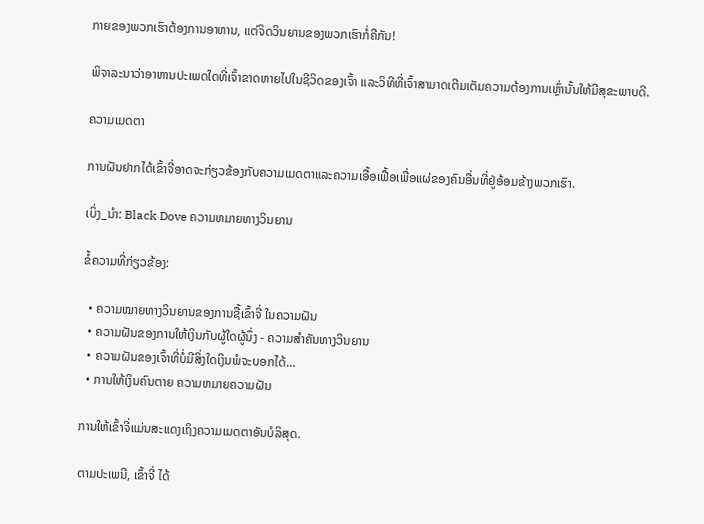ກາຍຂອງພວກເຮົາຕ້ອງການອາຫານ, ແຕ່ຈິດວິນຍານຂອງພວກເຮົາກໍ່ຄືກັນ!

ພິຈາລະນາວ່າອາຫານປະເພດໃດທີ່ເຈົ້າຂາດຫາຍໄປໃນຊີວິດຂອງເຈົ້າ ແລະວິທີທີ່ເຈົ້າສາມາດເຕີມເຕັມຄວາມຕ້ອງການເຫຼົ່ານັ້ນໃຫ້ມີສຸຂະພາບດີ.

ຄວາມເມດຕາ

ການຝັນຢາກໄດ້ເຂົ້າຈີ່ອາດຈະກ່ຽວຂ້ອງກັບຄວາມເມດຕາແລະຄວາມເອື້ອເຟື້ອເພື່ອແຜ່ຂອງຄົນອື່ນທີ່ຢູ່ອ້ອມຂ້າງພວກເຮົາ.

ເບິ່ງ_ນຳ: Black Dove ຄວາມຫມາຍທາງວິນຍານ

ຂໍ້ຄວາມທີ່ກ່ຽວຂ້ອງ:

  • ຄວາມໝາຍທາງວິນຍານຂອງການຊື້ເຂົ້າຈີ່ ໃນຄວາມຝັນ
  • ຄວາມຝັນຂອງການໃຫ້ເງິນກັບຜູ້ໃດຜູ້ນຶ່ງ - ຄວາມສຳຄັນທາງວິນຍານ
  • ຄວາມຝັນຂອງເຈົ້າທີ່ບໍ່ມີສິ່ງໃດເງິນພໍຈະບອກໄດ້…
  • ການໃຫ້ເງິນຄົນຕາຍ ຄວາມຫມາຍຄວາມຝັນ

ການໃຫ້ເຂົ້າຈີ່ແມ່ນສະແດງເຖິງຄວາມເມດຕາອັນບໍລິສຸດ.

ຕາມປະເພນີ, ເຂົ້າຈີ່ ໄດ້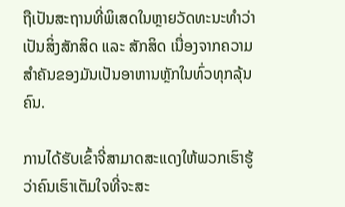ຖືເປັນສະຖານທີ່ພິເສດໃນຫຼາຍວັດທະນະທໍາວ່າເປັນສິ່ງສັກສິດ ແລະ ສັກສິດ ເນື່ອງຈາກຄວາມສໍາຄັນຂອງມັນເປັນອາຫານຫຼັກໃນທົ່ວທຸກລຸ້ນຄົນ.

ການໄດ້ຮັບເຂົ້າຈີ່ສາມາດສະແດງໃຫ້ພວກເຮົາຮູ້ວ່າຄົນເຮົາເຕັມໃຈທີ່ຈະສະ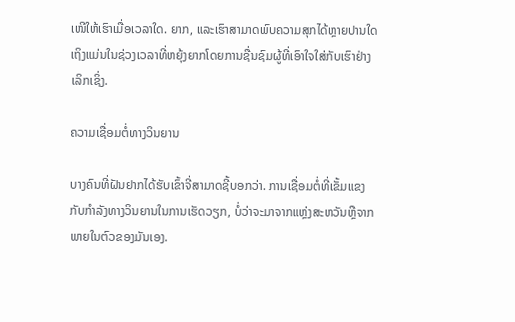ເໜີໃຫ້ເຮົາເມື່ອເວລາໃດ. ຍາກ, ແລະເຮົາສາມາດພົບຄວາມສຸກໄດ້ຫຼາຍປານໃດເຖິງແມ່ນໃນຊ່ວງເວລາທີ່ຫຍຸ້ງຍາກໂດຍການຊື່ນຊົມຜູ້ທີ່ເອົາໃຈໃສ່ກັບເຮົາຢ່າງເລິກເຊິ່ງ.

ຄວາມເຊື່ອມຕໍ່ທາງວິນຍານ

ບາງຄົນທີ່ຝັນຢາກໄດ້ຮັບເຂົ້າຈີ່ສາມາດຊີ້ບອກວ່າ. ການເຊື່ອມຕໍ່ທີ່ເຂັ້ມແຂງກັບກໍາລັງທາງວິນຍານໃນການເຮັດວຽກ, ບໍ່ວ່າຈະມາຈາກແຫຼ່ງສະຫວັນຫຼືຈາກພາຍໃນຕົວຂອງມັນເອງ.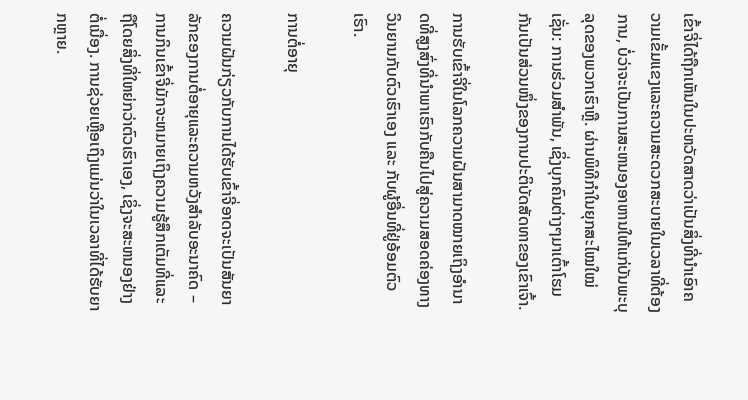ເຂົ້າຈີ່ໄດ້ຖືກເຫັນໃນປະຫວັດສາດວ່າເປັນສິ່ງທີ່ນໍາເອົາຄວາມເຂັ້ມແຂງແລະຄວາມສະດວກສະບາຍໃນເວລາທີ່ຕ້ອງການ, ບໍ່ວ່າຈະເປັນການສະຫນອງອາຫານໃຫ້ແກ່ບັນພະບຸລຸດຂອງພວກເຮົາຫຼື. ຜ່ານພິທີກຳໃນຍຸກສະໄໝໃໝ່ ເຊັ່ນ: ການຮ່ວມສຳພັນ, ເຊິ່ງບຸກຄົນຕ່າງໆມາເຕົ້າໂຮມກັນເປັນສ່ວນໜຶ່ງຂອງການປະຕິບັດສັດທາຂອງເຂົາເຈົ້າ.

ການຮັບເຂົ້າຈີ່ໃນໂລກຄວາມຝັນສາມາດໝາຍເຖິງອຳນາດທີ່ສູງສົ່ງທີ່ນຳພາເຮົາກັບຄືນໄປສູ່ຄວາມສອດຄ່ອງທາງວິນຍານກັບຕົວເຮົາເອງ ແລະ ກັບຜູ້ອື່ນທີ່ຢູ່ອ້ອມຕົວເຮົາ.

ການຕໍ່ອາຍຸ

ຄວາມຝັນກ່ຽວກັບການໄດ້ຮັບເຂົ້າຈີ່ອາດຈະເປັນສັນຍາລັກຂອງການຕໍ່ອາຍຸແລະຄວາມຫວັງສໍາລັບອະນາຄົດ – ການກິນເຂົ້າຈີ່ມັກຈະຫມາຍເຖິງຄວາມຮູ້ສຶກເຕັມທີ່ແລະຖືໂດຍສິ່ງທີ່ໃຫຍ່ກວ່າຕົວເຮົາເອງ, ເຊິ່ງຈະສະຫນອງຢ່າງຕໍ່ເນື່ອງ. ການຊ່ວຍເຫຼືອເຖິງແມ່ນວ່າໃນເວລາທີ່ໄດ້ຮັບຍາກຫຼາຍ.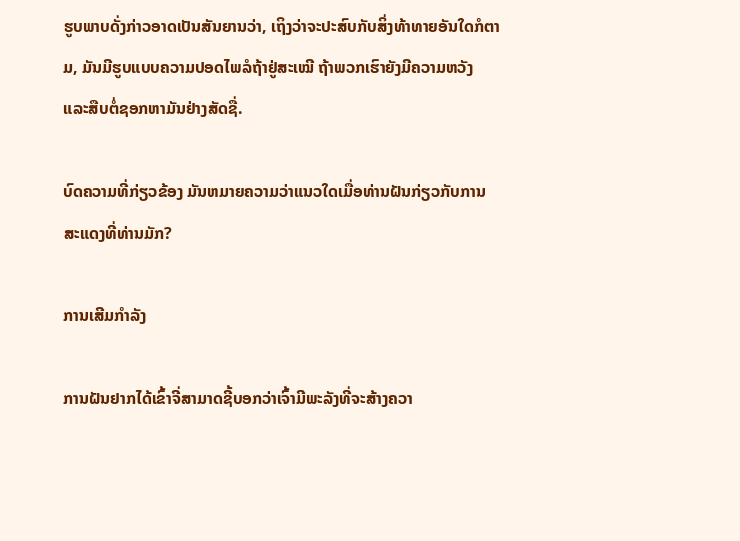ຮູບພາບດັ່ງກ່າວອາດເປັນສັນຍານວ່າ, ເຖິງວ່າຈະປະສົບກັບສິ່ງທ້າທາຍອັນໃດກໍຕາມ, ມັນມີຮູບແບບຄວາມປອດໄພລໍຖ້າຢູ່ສະເໝີ ຖ້າພວກເຮົາຍັງມີຄວາມຫວັງ ແລະສືບຕໍ່ຊອກຫາມັນຢ່າງສັດຊື່.

ບົດຄວາມທີ່ກ່ຽວຂ້ອງ ມັນຫມາຍຄວາມວ່າແນວໃດເມື່ອທ່ານຝັນກ່ຽວກັບການສະແດງທີ່ທ່ານມັກ?

ການເສີມກຳລັງ

ການຝັນຢາກໄດ້ເຂົ້າຈີ່ສາມາດຊີ້ບອກວ່າເຈົ້າມີພະລັງທີ່ຈະສ້າງຄວາ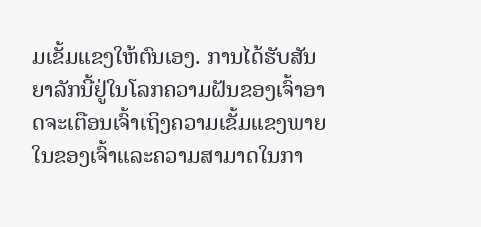ມເຂັ້ມແຂງໃຫ້ຕົນເອງ. ການໄດ້ຮັບສັນຍາລັກນີ້ຢູ່ໃນໂລກຄວາມຝັນຂອງເຈົ້າອາດຈະເຕືອນເຈົ້າເຖິງຄວາມເຂັ້ມແຂງພາຍໃນຂອງເຈົ້າແລະຄວາມສາມາດໃນກາ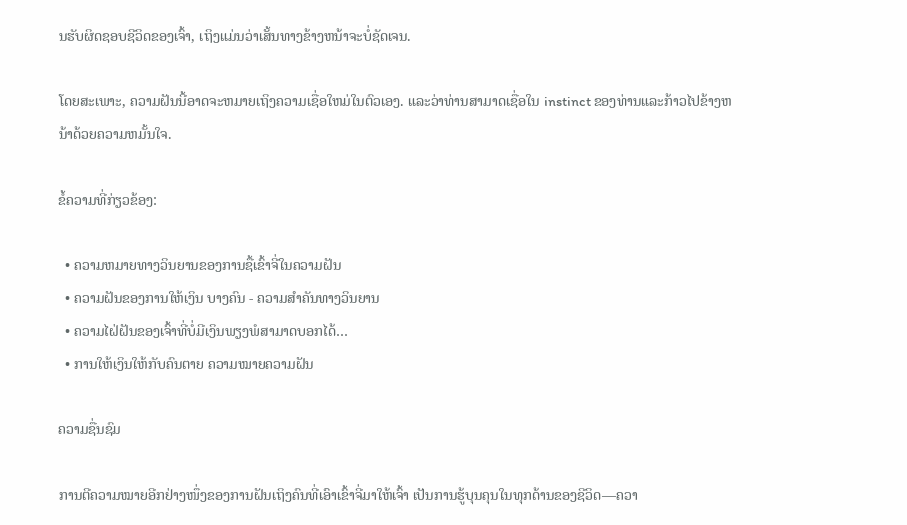ນຮັບຜິດຊອບຊີວິດຂອງເຈົ້າ, ເຖິງແມ່ນວ່າເສັ້ນທາງຂ້າງຫນ້າຈະບໍ່ຊັດເຈນ.

ໂດຍສະເພາະ, ຄວາມຝັນນີ້ອາດຈະຫມາຍເຖິງຄວາມເຊື່ອໃຫມ່ໃນຕົວເອງ. ແລະວ່າທ່ານສາມາດເຊື່ອໃນ instinct ຂອງທ່ານແລະກ້າວໄປຂ້າງຫນ້າດ້ວຍຄວາມຫມັ້ນໃຈ.

ຂໍ້ຄວາມທີ່ກ່ຽວຂ້ອງ:

  • ຄວາມຫມາຍທາງວິນຍານຂອງການຊື້ເຂົ້າຈີ່ໃນຄວາມຝັນ
  • ຄວາມຝັນຂອງການໃຫ້ເງິນ ບາງຄົນ - ຄວາມສຳຄັນທາງວິນຍານ
  • ຄວາມໄຝ່ຝັນຂອງເຈົ້າທີ່ບໍ່ມີເງິນພຽງພໍສາມາດບອກໄດ້…
  • ການໃຫ້ເງິນໃຫ້ກັບຄົນຕາຍ ຄວາມໝາຍຄວາມຝັນ

ຄວາມຊື່ນຊົມ

ການຕີຄວາມໝາຍອີກຢ່າງໜຶ່ງຂອງການຝັນເຖິງຄົນທີ່ເອົາເຂົ້າຈີ່ມາໃຫ້ເຈົ້າ ເປັນການຮູ້ບຸນຄຸນໃນທຸກດ້ານຂອງຊີວິດ—ຄວາ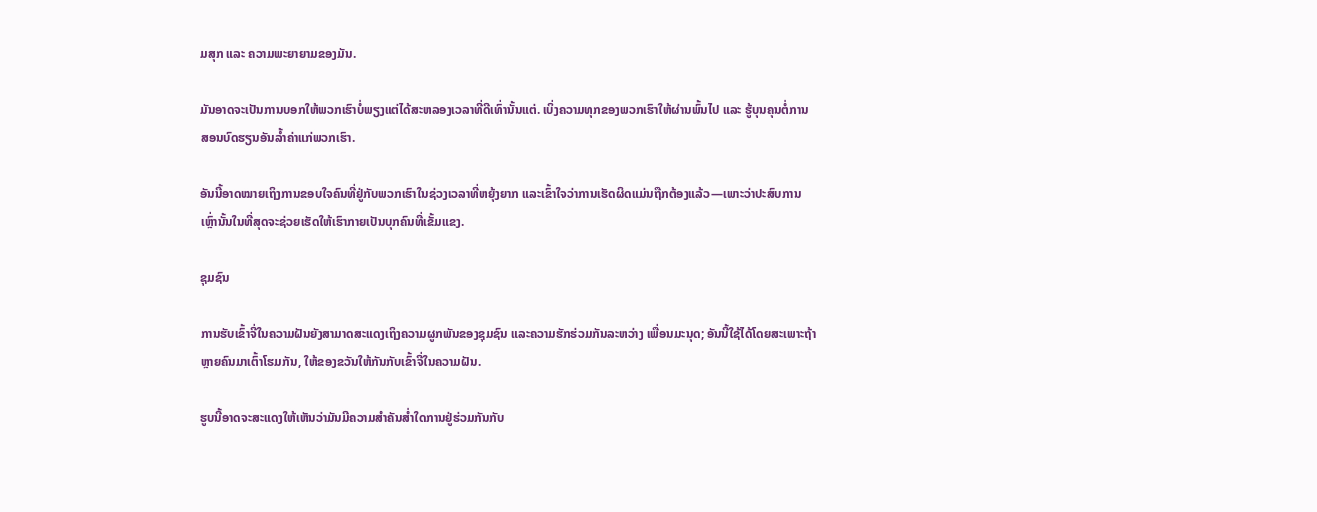ມສຸກ ແລະ ຄວາມພະຍາຍາມຂອງມັນ.

ມັນອາດຈະເປັນການບອກໃຫ້ພວກເຮົາບໍ່ພຽງແຕ່ໄດ້ສະຫລອງເວລາທີ່ດີເທົ່ານັ້ນແຕ່. ເບິ່ງຄວາມທຸກຂອງພວກເຮົາໃຫ້ຜ່ານພົ້ນໄປ ແລະ ຮູ້ບຸນຄຸນຕໍ່ການສອນບົດຮຽນອັນລ້ຳຄ່າແກ່ພວກເຮົາ.

ອັນນີ້ອາດໝາຍເຖິງການຂອບໃຈຄົນທີ່ຢູ່ກັບພວກເຮົາໃນຊ່ວງເວລາທີ່ຫຍຸ້ງຍາກ ແລະເຂົ້າໃຈວ່າການເຮັດຜິດແມ່ນຖືກຕ້ອງແລ້ວ—ເພາະວ່າປະສົບການເຫຼົ່ານັ້ນໃນທີ່ສຸດຈະຊ່ວຍເຮັດໃຫ້ເຮົາກາຍເປັນບຸກຄົນທີ່ເຂັ້ມແຂງ.

ຊຸມຊົນ

ການຮັບເຂົ້າຈີ່ໃນຄວາມຝັນຍັງສາມາດສະແດງເຖິງຄວາມຜູກພັນຂອງຊຸມຊົນ ແລະຄວາມຮັກຮ່ວມກັນລະຫວ່າງ ເພື່ອນມະນຸດ; ອັນນີ້ໃຊ້ໄດ້ໂດຍສະເພາະຖ້າຫຼາຍຄົນມາເຕົ້າໂຮມກັນ, ໃຫ້ຂອງຂວັນໃຫ້ກັນກັບເຂົ້າຈີ່ໃນຄວາມຝັນ.

ຮູບນີ້ອາດຈະສະແດງໃຫ້ເຫັນວ່າມັນມີຄວາມສຳຄັນສໍ່າໃດການຢູ່ຮ່ວມກັນກັບ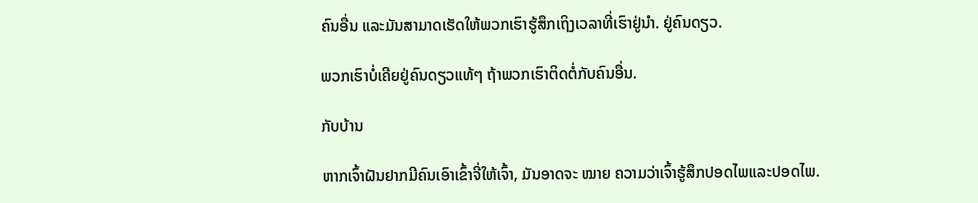ຄົນອື່ນ ແລະມັນສາມາດເຮັດໃຫ້ພວກເຮົາຮູ້ສຶກເຖິງເວລາທີ່ເຮົາຢູ່ນຳ. ຢູ່ຄົນດຽວ.

ພວກເຮົາບໍ່ເຄີຍຢູ່ຄົນດຽວແທ້ໆ ຖ້າພວກເຮົາຕິດຕໍ່ກັບຄົນອື່ນ.

ກັບບ້ານ

ຫາກເຈົ້າຝັນຢາກມີຄົນເອົາເຂົ້າຈີ່ໃຫ້ເຈົ້າ, ມັນອາດຈະ ໝາຍ ຄວາມວ່າເຈົ້າຮູ້ສຶກປອດໄພແລະປອດໄພ.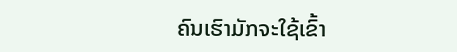ຄົນເຮົາມັກຈະໃຊ້ເຂົ້າ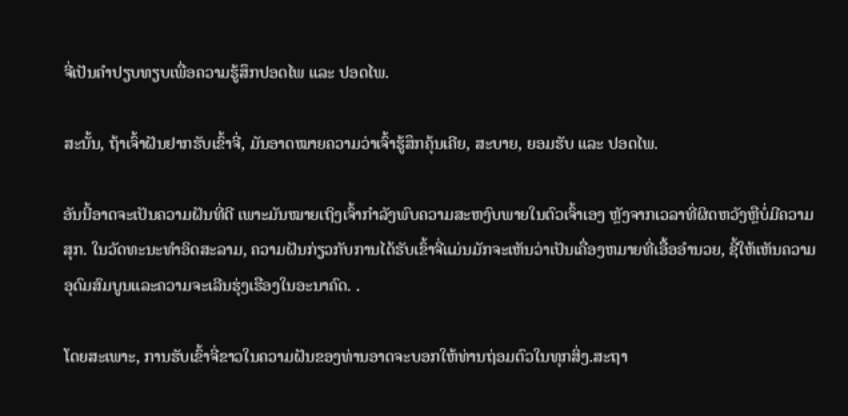ຈີ່ເປັນຄຳປຽບທຽບເພື່ອຄວາມຮູ້ສຶກປອດໄພ ແລະ ປອດໄພ.

ສະນັ້ນ, ຖ້າເຈົ້າຝັນຢາກຮັບເຂົ້າຈີ່, ມັນອາດໝາຍຄວາມວ່າເຈົ້າຮູ້ສຶກຄຸ້ນເຄີຍ, ສະບາຍ, ຍອມຮັບ ແລະ ປອດໄພ.

ອັນນີ້ອາດຈະເປັນຄວາມຝັນທີ່ດີ ເພາະມັນໝາຍເຖິງເຈົ້າກຳລັງພົບຄວາມສະຫງົບພາຍໃນຕົວເຈົ້າເອງ ຫຼັງຈາກເວລາທີ່ຜິດຫວັງຫຼືບໍ່ມີຄວາມສຸກ. ໃນວັດທະນະທໍາອິດສະລາມ, ຄວາມຝັນກ່ຽວກັບການໄດ້ຮັບເຂົ້າຈີ່ແມ່ນມັກຈະເຫັນວ່າເປັນເຄື່ອງຫມາຍທີ່ເອື້ອອໍານວຍ, ຊີ້ໃຫ້ເຫັນຄວາມອຸດົມສົມບູນແລະຄວາມຈະເລີນຮຸ່ງເຮືອງໃນອະນາຄົດ. .

ໂດຍສະເພາະ, ການຮັບເຂົ້າຈີ່ຂາວໃນຄວາມຝັນຂອງທ່ານອາດຈະບອກໃຫ້ທ່ານຖ່ອມຕົວໃນທຸກສິ່ງ.ສະຖາ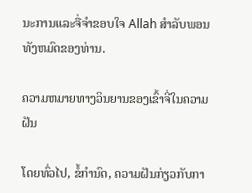ນະການແລະຈື່ຈໍາຂອບໃຈ Allah ສໍາລັບພອນທັງຫມົດຂອງທ່ານ.

ຄວາມຫມາຍທາງວິນຍານຂອງເຂົ້າຈີ່ໃນຄວາມຝັນ

ໂດຍທົ່ວໄປ, ຂໍ້ກໍານົດ, ຄວາມຝັນກ່ຽວກັບກາ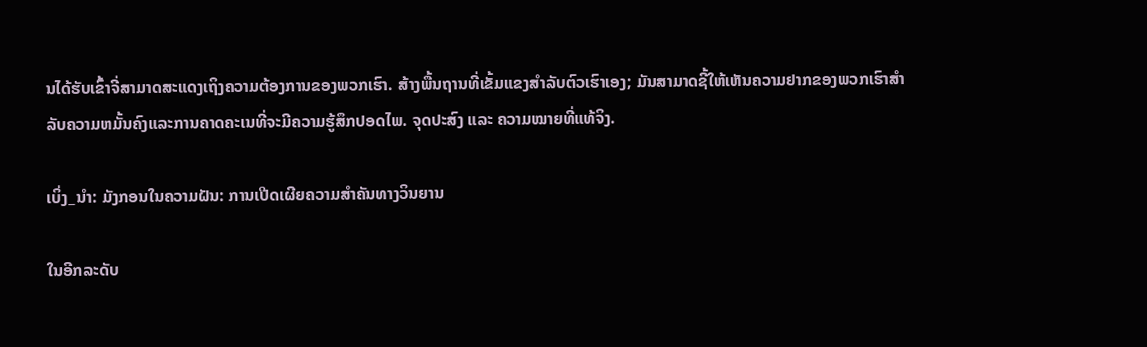ນໄດ້ຮັບເຂົ້າຈີ່ສາມາດສະແດງເຖິງຄວາມຕ້ອງການຂອງພວກເຮົາ. ສ້າງພື້ນຖານທີ່ເຂັ້ມແຂງສໍາລັບຕົວເຮົາເອງ; ມັນສາມາດຊີ້ໃຫ້ເຫັນຄວາມຢາກຂອງພວກເຮົາສໍາລັບຄວາມຫມັ້ນຄົງແລະການຄາດຄະເນທີ່ຈະມີຄວາມຮູ້ສຶກປອດໄພ. ຈຸດປະສົງ ແລະ ຄວາມໝາຍທີ່ແທ້ຈິງ.

ເບິ່ງ_ນຳ: ມັງກອນໃນຄວາມຝັນ: ການເປີດເຜີຍຄວາມສໍາຄັນທາງວິນຍານ

ໃນອີກລະດັບ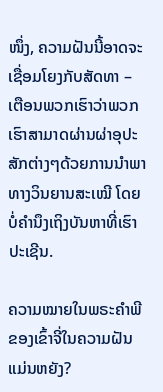ໜຶ່ງ, ຄວາມຝັນນີ້ອາດຈະເຊື່ອມໂຍງກັບສັດທາ – ເຕືອນພວກເຮົາວ່າພວກເຮົາສາມາດຜ່ານຜ່າອຸປະສັກຕ່າງໆດ້ວຍການນຳພາທາງວິນຍານສະເໝີ ໂດຍບໍ່ຄໍານຶງເຖິງບັນຫາທີ່ເຮົາປະເຊີນ.

ຄວາມໝາຍໃນພຣະຄໍາພີຂອງເຂົ້າຈີ່ໃນຄວາມຝັນແມ່ນຫຍັງ?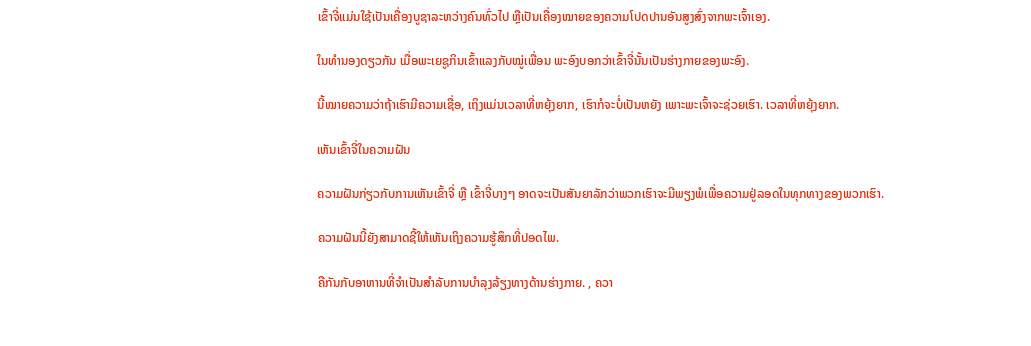ເຂົ້າຈີ່ແມ່ນໃຊ້ເປັນເຄື່ອງບູຊາລະຫວ່າງຄົນທົ່ວໄປ ຫຼືເປັນເຄື່ອງໝາຍຂອງຄວາມໂປດປານອັນສູງສົ່ງຈາກພະເຈົ້າເອງ.

ໃນທຳນອງດຽວກັນ ເມື່ອພະເຍຊູກິນເຂົ້າແລງກັບໝູ່ເພື່ອນ ພະອົງບອກວ່າເຂົ້າຈີ່ນັ້ນເປັນຮ່າງກາຍຂອງພະອົງ.

ນີ້ໝາຍຄວາມວ່າຖ້າເຮົາມີຄວາມເຊື່ອ, ເຖິງແມ່ນເວລາທີ່ຫຍຸ້ງຍາກ, ເຮົາກໍຈະບໍ່ເປັນຫຍັງ ເພາະພະເຈົ້າຈະຊ່ວຍເຮົາ. ເວລາທີ່ຫຍຸ້ງຍາກ.

ເຫັນເຂົ້າຈີ່ໃນຄວາມຝັນ

ຄວາມຝັນກ່ຽວກັບການເຫັນເຂົ້າຈີ່ ຫຼື ເຂົ້າຈີ່ບາງໆ ອາດຈະເປັນສັນຍາລັກວ່າພວກເຮົາຈະມີພຽງພໍເພື່ອຄວາມຢູ່ລອດໃນທຸກທາງຂອງພວກເຮົາ.

ຄວາມຝັນນີ້ຍັງສາມາດຊີ້ໃຫ້ເຫັນເຖິງຄວາມຮູ້ສຶກທີ່ປອດໄພ.

ຄືກັນກັບອາຫານທີ່ຈໍາເປັນສໍາລັບການບໍາລຸງລ້ຽງທາງດ້ານຮ່າງກາຍ. , ຄວາ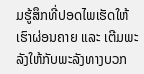ມຮູ້ສຶກທີ່ປອດໄພເຮັດໃຫ້ເຮົາຜ່ອນຄາຍ ແລະ ເຕີມພະລັງໃຫ້ກັບພະລັງທາງບວກ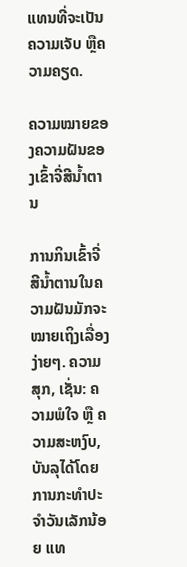ແທນທີ່ຈະເປັນຄວາມເຈັບ ຫຼືຄວາມຄຽດ.

ຄວາມໝາຍຂອງຄວາມຝັນຂອງເຂົ້າຈີ່ສີນ້ຳຕານ

ການກິນເຂົ້າຈີ່ສີນ້ຳຕານໃນຄວາມຝັນມັກຈະໝາຍເຖິງເລື່ອງງ່າຍໆ. ຄວາມສຸກ, ເຊັ່ນ: ຄວາມພໍໃຈ ຫຼື ຄວາມສະຫງົບ, ບັນລຸໄດ້ໂດຍການກະທຳປະຈໍາວັນເລັກນ້ອຍ ແທ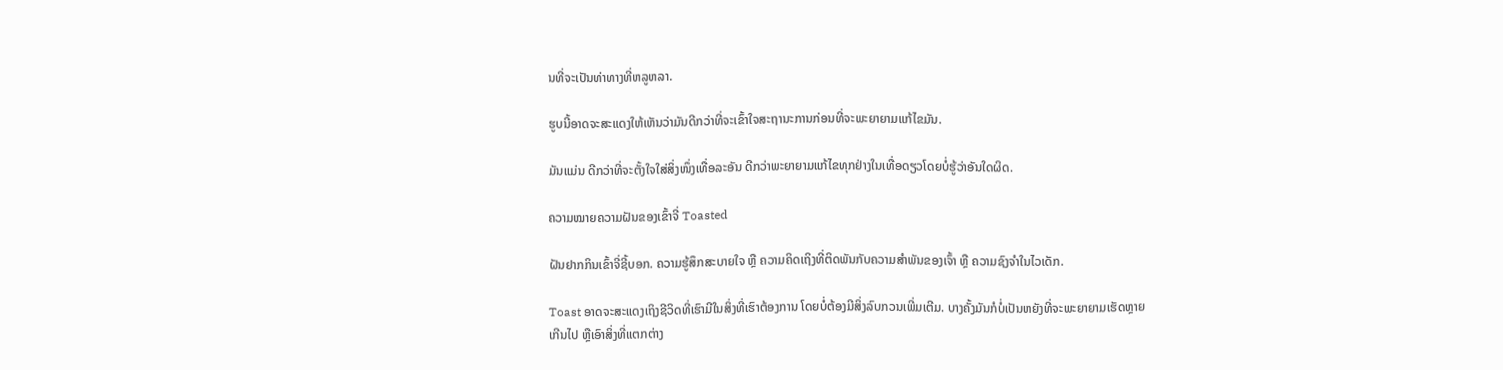ນທີ່ຈະເປັນທ່າທາງທີ່ຫລູຫລາ.

ຮູບນີ້ອາດຈະສະແດງໃຫ້ເຫັນວ່າມັນດີກວ່າທີ່ຈະເຂົ້າໃຈສະຖານະການກ່ອນທີ່ຈະພະຍາຍາມແກ້ໄຂມັນ.

ມັນແມ່ນ ດີກວ່າທີ່ຈະຕັ້ງໃຈໃສ່ສິ່ງໜຶ່ງເທື່ອລະອັນ ດີກວ່າພະຍາຍາມແກ້ໄຂທຸກຢ່າງໃນເທື່ອດຽວໂດຍບໍ່ຮູ້ວ່າອັນໃດຜິດ.

ຄວາມໝາຍຄວາມຝັນຂອງເຂົ້າຈີ່ Toasted

ຝັນຢາກກິນເຂົ້າຈີ່ຊີ້ບອກ. ຄວາມຮູ້ສຶກສະບາຍໃຈ ຫຼື ຄວາມຄິດເຖິງທີ່ຕິດພັນກັບຄວາມສຳພັນຂອງເຈົ້າ ຫຼື ຄວາມຊົງຈຳໃນໄວເດັກ.

Toast ອາດຈະສະແດງເຖິງຊີວິດທີ່ເຮົາມີໃນສິ່ງທີ່ເຮົາຕ້ອງການ ໂດຍບໍ່ຕ້ອງມີສິ່ງລົບກວນເພີ່ມເຕີມ. ບາງຄັ້ງມັນກໍບໍ່ເປັນຫຍັງທີ່ຈະພະຍາຍາມເຮັດຫຼາຍເກີນໄປ ຫຼືເອົາສິ່ງທີ່ແຕກຕ່າງ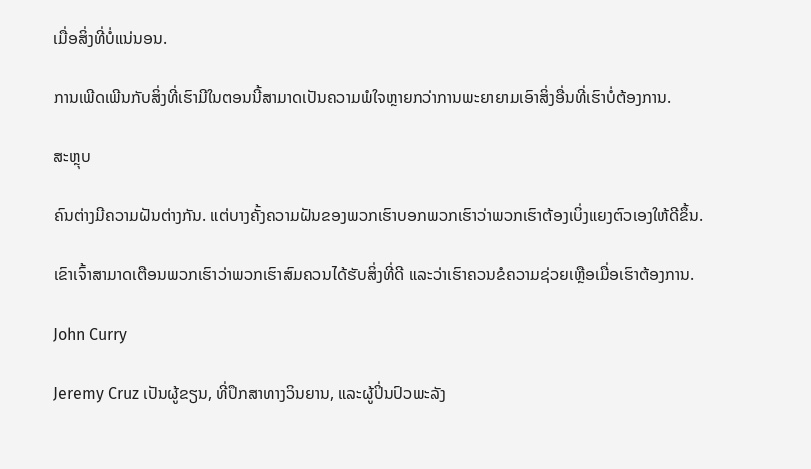ເມື່ອສິ່ງທີ່ບໍ່ແນ່ນອນ.

ການເພີດເພີນກັບສິ່ງທີ່ເຮົາມີໃນຕອນນີ້ສາມາດເປັນຄວາມພໍໃຈຫຼາຍກວ່າການພະຍາຍາມເອົາສິ່ງອື່ນທີ່ເຮົາບໍ່ຕ້ອງການ.

ສະຫຼຸບ

ຄົນຕ່າງມີຄວາມຝັນຕ່າງກັນ. ແຕ່ບາງຄັ້ງຄວາມຝັນຂອງພວກເຮົາບອກພວກເຮົາວ່າພວກເຮົາຕ້ອງເບິ່ງແຍງຕົວເອງໃຫ້ດີຂຶ້ນ.

ເຂົາເຈົ້າສາມາດເຕືອນພວກເຮົາວ່າພວກເຮົາສົມຄວນໄດ້ຮັບສິ່ງທີ່ດີ ແລະວ່າເຮົາຄວນຂໍຄວາມຊ່ວຍເຫຼືອເມື່ອເຮົາຕ້ອງການ.

John Curry

Jeremy Cruz ເປັນຜູ້ຂຽນ, ທີ່ປຶກສາທາງວິນຍານ, ແລະຜູ້ປິ່ນປົວພະລັງ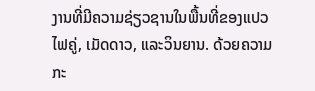ງານທີ່ມີຄວາມຊ່ຽວຊານໃນພື້ນທີ່ຂອງແປວໄຟຄູ່, ເມັດດາວ, ແລະວິນຍານ. ດ້ວຍຄວາມກະ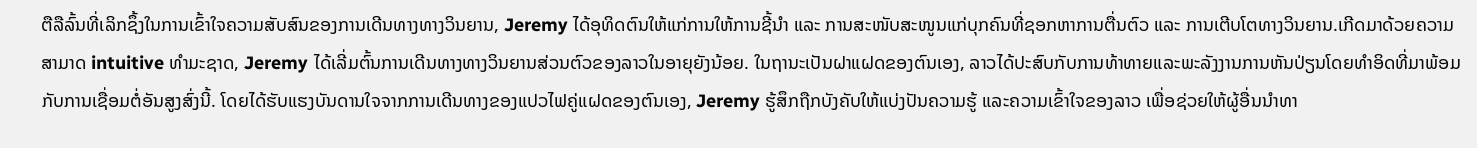ຕືລືລົ້ນທີ່ເລິກຊຶ້ງໃນການເຂົ້າໃຈຄວາມສັບສົນຂອງການເດີນທາງທາງວິນຍານ, Jeremy ໄດ້ອຸທິດຕົນໃຫ້ແກ່ການໃຫ້ການຊີ້ນຳ ແລະ ການສະໜັບສະໜູນແກ່ບຸກຄົນທີ່ຊອກຫາການຕື່ນຕົວ ແລະ ການເຕີບໂຕທາງວິນຍານ.ເກີດມາດ້ວຍຄວາມສາມາດ intuitive ທໍາມະຊາດ, Jeremy ໄດ້ເລີ່ມຕົ້ນການເດີນທາງທາງວິນຍານສ່ວນຕົວຂອງລາວໃນອາຍຸຍັງນ້ອຍ. ໃນຖານະເປັນຝາແຝດຂອງຕົນເອງ, ລາວໄດ້ປະສົບກັບການທ້າທາຍແລະພະລັງງານການຫັນປ່ຽນໂດຍທໍາອິດທີ່ມາພ້ອມກັບການເຊື່ອມຕໍ່ອັນສູງສົ່ງນີ້. ໂດຍໄດ້ຮັບແຮງບັນດານໃຈຈາກການເດີນທາງຂອງແປວໄຟຄູ່ແຝດຂອງຕົນເອງ, Jeremy ຮູ້ສຶກຖືກບັງຄັບໃຫ້ແບ່ງປັນຄວາມຮູ້ ແລະຄວາມເຂົ້າໃຈຂອງລາວ ເພື່ອຊ່ວຍໃຫ້ຜູ້ອື່ນນໍາທາ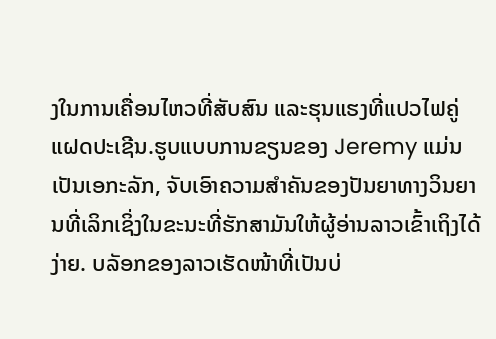ງໃນການເຄື່ອນໄຫວທີ່ສັບສົນ ແລະຮຸນແຮງທີ່ແປວໄຟຄູ່ແຝດປະເຊີນ.ຮູບແບບການຂຽນຂອງ Jeremy ແມ່ນເປັນເອກະລັກ, ຈັບເອົາຄວາມສໍາຄັນຂອງປັນຍາທາງວິນຍານທີ່ເລິກເຊິ່ງໃນຂະນະທີ່ຮັກສາມັນໃຫ້ຜູ້ອ່ານລາວເຂົ້າເຖິງໄດ້ງ່າຍ. ບລັອກຂອງລາວເຮັດໜ້າທີ່ເປັນບ່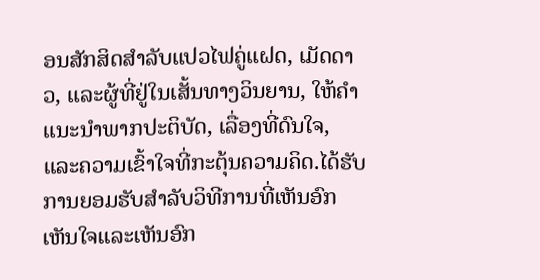ອນສັກສິດສຳລັບແປວໄຟຄູ່ແຝດ, ເມັດດາວ, ແລະຜູ້ທີ່ຢູ່ໃນເສັ້ນທາງວິນຍານ, ໃຫ້ຄໍາແນະນໍາພາກປະຕິບັດ, ເລື່ອງທີ່ດົນໃຈ, ແລະຄວາມເຂົ້າໃຈທີ່ກະຕຸ້ນຄວາມຄິດ.ໄດ້ຮັບການຍອມຮັບສໍາລັບວິທີການທີ່ເຫັນອົກເຫັນໃຈແລະເຫັນອົກ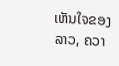ເຫັນໃຈຂອງລາວ, ຄວາ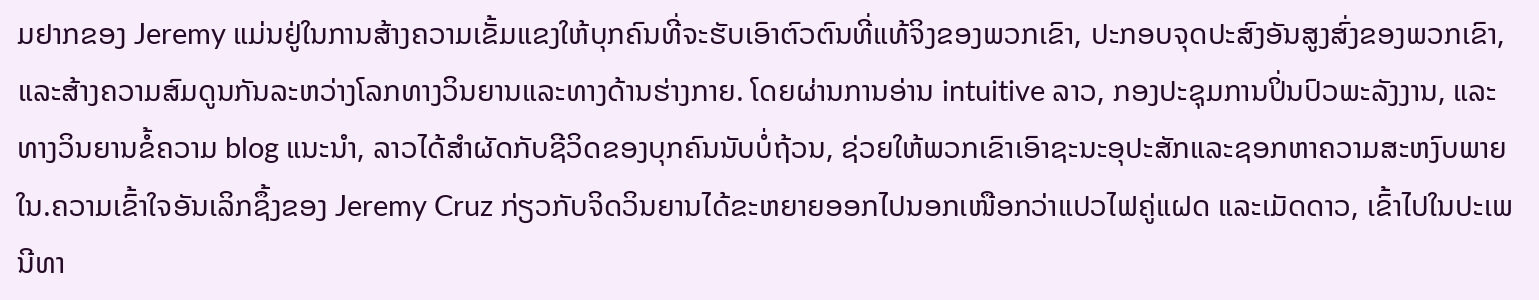ມຢາກຂອງ Jeremy ແມ່ນຢູ່ໃນການສ້າງຄວາມເຂັ້ມແຂງໃຫ້ບຸກຄົນທີ່ຈະຮັບເອົາຕົວຕົນທີ່ແທ້ຈິງຂອງພວກເຂົາ, ປະກອບຈຸດປະສົງອັນສູງສົ່ງຂອງພວກເຂົາ, ແລະສ້າງຄວາມສົມດູນກັນລະຫວ່າງໂລກທາງວິນຍານແລະທາງດ້ານຮ່າງກາຍ. ໂດຍຜ່ານການອ່ານ intuitive ລາວ, ກອງປະຊຸມການປິ່ນປົວພະລັງງານ, ແລະທາງວິນຍານຂໍ້ຄວາມ blog ແນະນໍາ, ລາວໄດ້ສໍາຜັດກັບຊີວິດຂອງບຸກຄົນນັບບໍ່ຖ້ວນ, ຊ່ວຍໃຫ້ພວກເຂົາເອົາຊະນະອຸປະສັກແລະຊອກຫາຄວາມສະຫງົບພາຍໃນ.ຄວາມເຂົ້າໃຈອັນເລິກຊຶ້ງຂອງ Jeremy Cruz ກ່ຽວກັບຈິດວິນຍານໄດ້ຂະຫຍາຍອອກໄປນອກເໜືອກວ່າແປວໄຟຄູ່ແຝດ ແລະເມັດດາວ, ເຂົ້າໄປໃນປະເພນີທາ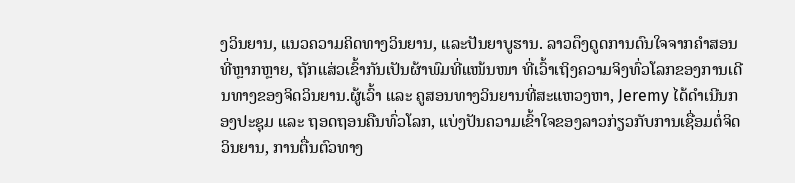ງວິນຍານ, ແນວຄວາມຄິດທາງວິນຍານ, ແລະປັນຍາບູຮານ. ລາວດຶງດູດການດົນໃຈຈາກຄຳສອນທີ່ຫຼາກຫຼາຍ, ຖັກແສ່ວເຂົ້າກັນເປັນຜ້າພົມທີ່ແໜ້ນໜາ ທີ່ເວົ້າເຖິງຄວາມຈິງທົ່ວໂລກຂອງການເດີນທາງຂອງຈິດວິນຍານ.ຜູ້ເວົ້າ ແລະ ຄູສອນທາງວິນຍານທີ່ສະແຫວງຫາ, Jeremy ໄດ້ດໍາເນີນກອງປະຊຸມ ແລະ ຖອດຖອນຄືນທົ່ວໂລກ, ແບ່ງປັນຄວາມເຂົ້າໃຈຂອງລາວກ່ຽວກັບການເຊື່ອມຕໍ່ຈິດວິນຍານ, ການຕື່ນຕົວທາງ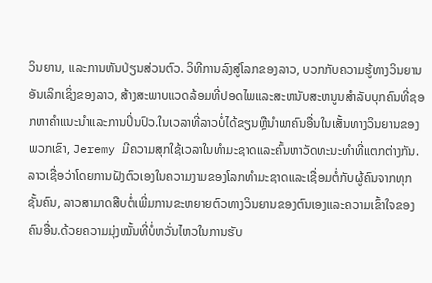ວິນຍານ, ແລະການຫັນປ່ຽນສ່ວນຕົວ. ວິທີການລົງສູ່ໂລກຂອງລາວ, ບວກກັບຄວາມຮູ້ທາງວິນຍານອັນເລິກເຊິ່ງຂອງລາວ, ສ້າງສະພາບແວດລ້ອມທີ່ປອດໄພແລະສະຫນັບສະຫນູນສໍາລັບບຸກຄົນທີ່ຊອກຫາຄໍາແນະນໍາແລະການປິ່ນປົວ.ໃນເວລາທີ່ລາວບໍ່ໄດ້ຂຽນຫຼືນໍາພາຄົນອື່ນໃນເສັ້ນທາງວິນຍານຂອງພວກເຂົາ, Jeremy ມີຄວາມສຸກໃຊ້ເວລາໃນທໍາມະຊາດແລະຄົ້ນຫາວັດທະນະທໍາທີ່ແຕກຕ່າງກັນ. ລາວເຊື່ອວ່າໂດຍການຝັງຕົວເອງໃນຄວາມງາມຂອງໂລກທໍາມະຊາດແລະເຊື່ອມຕໍ່ກັບຜູ້ຄົນຈາກທຸກຊັ້ນຄົນ, ລາວສາມາດສືບຕໍ່ເພີ່ມການຂະຫຍາຍຕົວທາງວິນຍານຂອງຕົນເອງແລະຄວາມເຂົ້າໃຈຂອງຄົນອື່ນ.ດ້ວຍຄວາມມຸ່ງໝັ້ນທີ່ບໍ່ຫວັ່ນໄຫວໃນການຮັບ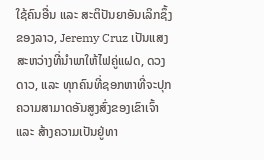ໃຊ້ຄົນອື່ນ ແລະ ສະຕິປັນຍາອັນເລິກຊຶ້ງຂອງລາວ, Jeremy Cruz ເປັນແສງສະຫວ່າງທີ່ນຳພາໃຫ້ໄຟຄູ່ແຝດ, ດວງດາວ, ແລະ ທຸກຄົນທີ່ຊອກຫາທີ່ຈະປຸກຄວາມສາມາດອັນສູງສົ່ງຂອງເຂົາເຈົ້າ ແລະ ສ້າງຄວາມເປັນຢູ່ທາ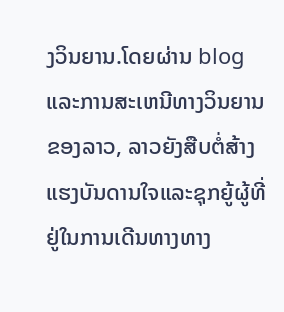ງວິນຍານ.ໂດຍຜ່ານ blog ແລະການສະເຫນີທາງວິນຍານຂອງລາວ, ລາວຍັງສືບຕໍ່ສ້າງແຮງບັນດານໃຈແລະຊຸກຍູ້ຜູ້ທີ່ຢູ່ໃນການເດີນທາງທາງ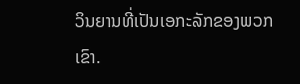ວິນຍານທີ່ເປັນເອກະລັກຂອງພວກເຂົາ.